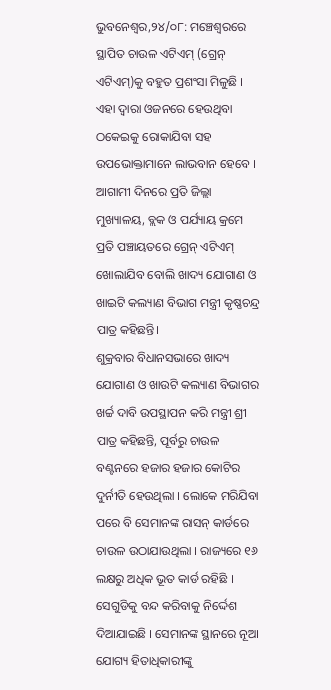ଭୁବନେଶ୍ୱର,୨୪/୦୮: ମଞ୍ଚେଶ୍ୱରରେ ସ୍ଥାପିତ ଚାଉଳ ଏଟିଏମ୍ (ଗ୍ରେନ୍ ଏଟିଏମ୍)କୁ ବହୁତ ପ୍ରଶଂସା ମିଳୁଛି । ଏହା ଦ୍ୱାରା ଓଜନରେ ହେଉଥିବା ଠକେଇକୁ ରୋକାଯିବା ସହ ଉପଭୋକ୍ତାମାନେ ଲାଭବାନ ହେବେ । ଆଗାମୀ ଦିନରେ ପ୍ରତି ଜିଲ୍ଲା ମୁଖ୍ୟାଳୟ, ବ୍ଲକ ଓ ପର୍ଯ୍ୟାୟ କ୍ରମେ ପ୍ରତି ପଞ୍ଚାୟତରେ ଗ୍ରେନ୍ ଏଟିଏମ୍ ଖୋଲାଯିବ ବୋଲି ଖାଦ୍ୟ ଯୋଗାଣ ଓ ଖାଇଟି କଲ୍ୟାଣ ବିଭାଗ ମନ୍ତ୍ରୀ କୃଷ୍ଣଚନ୍ଦ୍ର ପାତ୍ର କହିଛନ୍ତି।
ଶୁକ୍ରବାର ବିଧାନସଭାରେ ଖାଦ୍ୟ ଯୋଗାଣ ଓ ଖାଉଟି କଲ୍ୟାଣ ବିଭାଗର ଖର୍ଚ୍ଚ ଦାବି ଉପସ୍ଥାପନ କରି ମନ୍ତ୍ରୀ ଶ୍ରୀ ପାତ୍ର କହିଛନ୍ତି, ପୂର୍ବରୁ ଚାଉଳ ବଣ୍ଟନରେ ହଜାର ହଜାର କୋଟିର ଦୁର୍ନୀତି ହେଉଥିଲା । ଲୋକେ ମରିଯିବା ପରେ ବି ସେମାନଙ୍କ ରାସନ୍ କାର୍ଡରେ ଚାଉଳ ଉଠାଯାଉଥିଲା । ରାଜ୍ୟରେ ୧୬ ଲକ୍ଷରୁ ଅଧିକ ଭୂତ କାର୍ଡ ରହିଛି । ସେଗୁଡିକୁ ବନ୍ଦ କରିବାକୁ ନିର୍ଦ୍ଦେଶ ଦିଆଯାଇଛି । ସେମାନଙ୍କ ସ୍ଥାନରେ ନୂଆ ଯୋଗ୍ୟ ହିତାଧିକାରୀଙ୍କୁ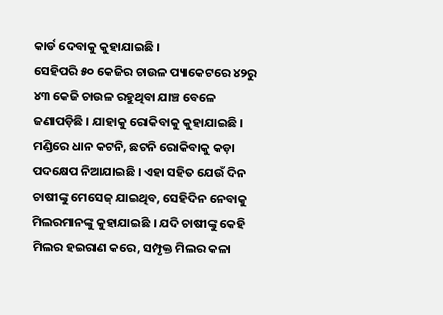କାର୍ଡ ଦେବାକୁ କୁହାଯାଇଛି ।
ସେହିପରି ୫୦ କେଜିର ଚାଉଳ ପ୍ୟାକେଟରେ ୪୨ରୁ ୪୩ କେଜି ଚାଉଳ ରହୁଥିବା ଯାଞ୍ଚ ବେଳେ ଜଣାପଡ଼ିଛି । ଯାହାକୁ ରୋକିବାକୁ କୁହାଯାଇଛି । ମଣ୍ଡିରେ ଧାନ କଟନି, ଛଟନି ରୋକିବାକୁ କଡ଼ା ପଦକ୍ଷେପ ନିଆଯାଇଛି । ଏହା ସହିତ ଯେଉଁ ଦିନ ଚାଷୀଙ୍କୁ ମେସେଜ୍ ଯାଇଥିବ, ସେହିଦିନ ନେବାକୁ ମିଲରମାନଙ୍କୁ କୁହାଯାଇଛି । ଯଦି ଚାଷୀଙ୍କୁ କେହି ମିଲର ହଇରାଣ କରେ, ସମ୍ପୃକ୍ତ ମିଲର କଳା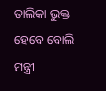ତାଲିକା ଭୁକ୍ତ ହେବେ ବୋଲି ମନ୍ତ୍ରୀ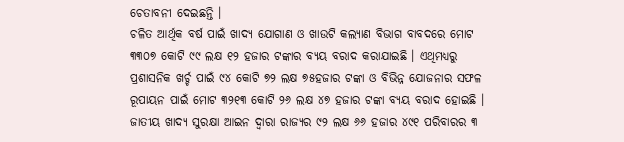ଚେତାବନୀ ଦେଇଛନ୍ତି ।
ଚଳିତ ଆର୍ଥିକ ବର୍ଷ ପାଇଁ ଖାଦ୍ୟ ଯୋଗାଣ ଓ ଖାଉଟି କଲ୍ୟାଣ ବିଭାଗ ବାବଦରେ ମୋଟ ୩୩୦୭ କୋଟି ୯୯ ଲକ୍ଷ ୧୨ ହଜାର ଟଙ୍କାର ବ୍ୟୟ ବରାଦ କରାଯାଇଛି । ଏଥିମଧ୍ୟରୁ ପ୍ରଶାସନିକ ଖର୍ଚ୍ଚ ପାଇଁ ୯୪ କୋଟି ୭୨ ଲକ୍ଷ ୭୫ହଜାର ଟଙ୍କା ଓ ବିଭିନ୍ନ ଯୋଜନାର ସଫଳ ରୂପାୟନ ପାଇଁ ମୋଟ ୩୨୧୩ କୋଟି ୨୬ ଲକ୍ଷ ୪୭ ହଜାର ଟଙ୍କା ବ୍ୟୟ ବରାଦ ହୋଇଛି । ଜାତୀୟ ଖାଦ୍ୟ ସୁରକ୍ଷା ଆଇନ ଦ୍ୱାରା ରାଜ୍ୟର ୯୨ ଲକ୍ଷ ୬୬ ହଜାର ୪୯୧ ପରିବାରର ୩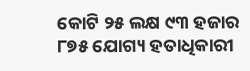କୋଟି ୨୫ ଲକ୍ଷ ୯୩ ହଜାର ୮୭୫ ଯୋଗ୍ୟ ହତାଧିକାରୀ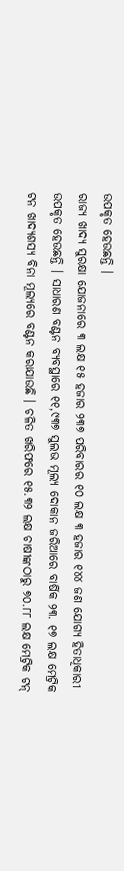ଉପକୃତ ହେଉଛନ୍ତି ।
ରାଜ୍ୟ ଖାଦ୍ୟ ସୁରକ୍ଷା ଯୋଜନାରେ ୩ ଲକ୍ଷ ୧୫ ହଜାର ୨୩୭ ପରିବାରର ୧୦ ଲକ୍ଷ ୩ ହଜାର ୧୪୪ ଜଣ ଯୋଗ୍ୟ ହିତାଧିକାରୀ ଉପକୃତ ହେଉଛନ୍ତି । ସାଧାରଣ ବଣ୍ଟନ ବ୍ୟବସ୍ଥାରେ ୧୧,୯୩୭ ସୁଲଭ ମୂଲ୍ୟ ଦୋକାନ ଜରିଆରେ ବାର୍ଷିକ ୨୩. ୧୭ ଲକ୍ଷ ମେଟ୍ରିକ ଟନ ଖାଦ୍ୟଶସ୍ୟ ବିନା ମୂଲ୍ୟରେ ବଣ୍ଟନ କରାଯାଉଛି । ଚଳିତ ଖରିଫରେ ୧୫.୩୨ ଲକ୍ଷ ଚାଷୀଙ୍କଠାରୁ ୭୦.୮୮ ଲକ୍ଷ ମେଟ୍ରିକ ଟନ୍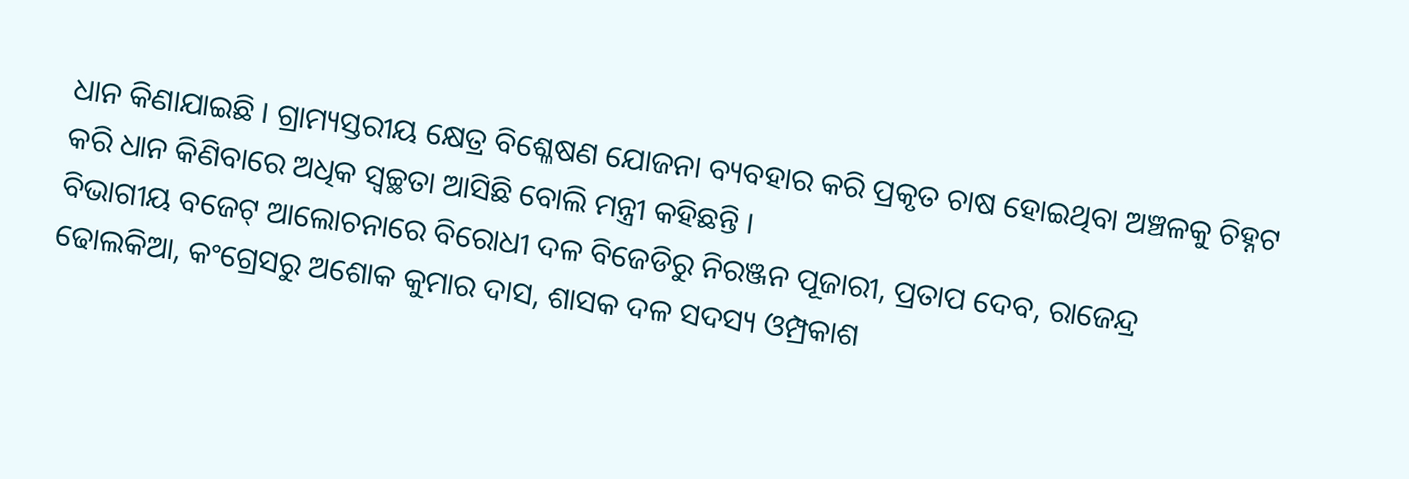ଧାନ କିଣାଯାଇଛି । ଗ୍ରାମ୍ୟସ୍ତରୀୟ କ୍ଷେତ୍ର ବିଶ୍ଳେଷଣ ଯୋଜନା ବ୍ୟବହାର କରି ପ୍ରକୃତ ଚାଷ ହୋଇଥିବା ଅଞ୍ଚଳକୁ ଚିହ୍ନଟ କରି ଧାନ କିଣିବାରେ ଅଧିକ ସ୍ୱଚ୍ଛତା ଆସିଛି ବୋଲି ମନ୍ତ୍ରୀ କହିଛନ୍ତି ।
ବିଭାଗୀୟ ବଜେଟ୍ ଆଲୋଚନାରେ ବିରୋଧୀ ଦଳ ବିଜେଡିରୁ ନିରଞ୍ଜନ ପୂଜାରୀ, ପ୍ରତାପ ଦେବ, ରାଜେନ୍ଦ୍ର ଢୋଲକିଆ, କଂଗ୍ରେସରୁ ଅଶୋକ କୁମାର ଦାସ, ଶାସକ ଦଳ ସଦସ୍ୟ ଓମ୍ପ୍ରକାଶ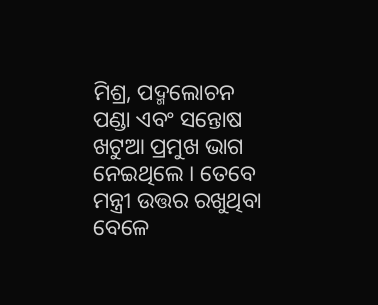ମିଶ୍ର, ପଦ୍ମଲୋଚନ ପଣ୍ଡା ଏବଂ ସନ୍ତୋଷ ଖଟୁଆ ପ୍ରମୁଖ ଭାଗ ନେଇଥିଲେ । ତେବେ ମନ୍ତ୍ରୀ ଉତ୍ତର ରଖୁଥିବା ବେଳେ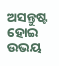ଅସନ୍ତୁଷ୍ଟ ହୋଇ ଉଭୟ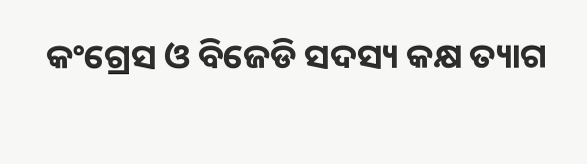କଂଗ୍ରେସ ଓ ବିଜେଡି ସଦସ୍ୟ କକ୍ଷ ତ୍ୟାଗ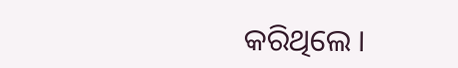କରିଥିଲେ ।